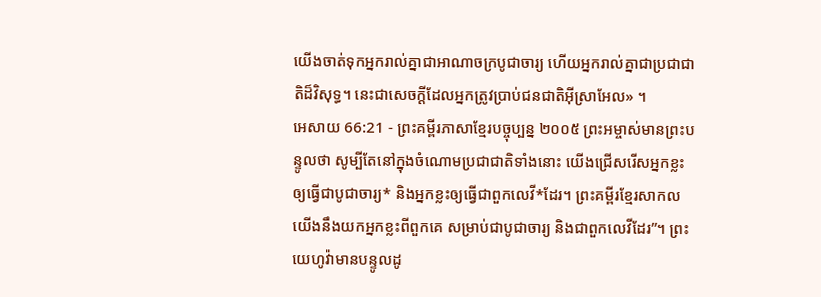យើងចាត់ទុកអ្នករាល់គ្នាជាអាណាចក្របូជាចារ្យ ហើយអ្នករាល់គ្នាជាប្រជាជាតិដ៏វិសុទ្ធ។ នេះជាសេចក្ដីដែលអ្នកត្រូវប្រាប់ជនជាតិអ៊ីស្រាអែល» ។
អេសាយ 66:21 - ព្រះគម្ពីរភាសាខ្មែរបច្ចុប្បន្ន ២០០៥ ព្រះអម្ចាស់មានព្រះបន្ទូលថា សូម្បីតែនៅក្នុងចំណោមប្រជាជាតិទាំងនោះ យើងជ្រើសរើសអ្នកខ្លះឲ្យធ្វើជាបូជាចារ្យ* និងអ្នកខ្លះឲ្យធ្វើជាពួកលេវី*ដែរ។ ព្រះគម្ពីរខ្មែរសាកល យើងនឹងយកអ្នកខ្លះពីពួកគេ សម្រាប់ជាបូជាចារ្យ និងជាពួកលេវីដែរ”។ ព្រះយេហូវ៉ាមានបន្ទូលដូ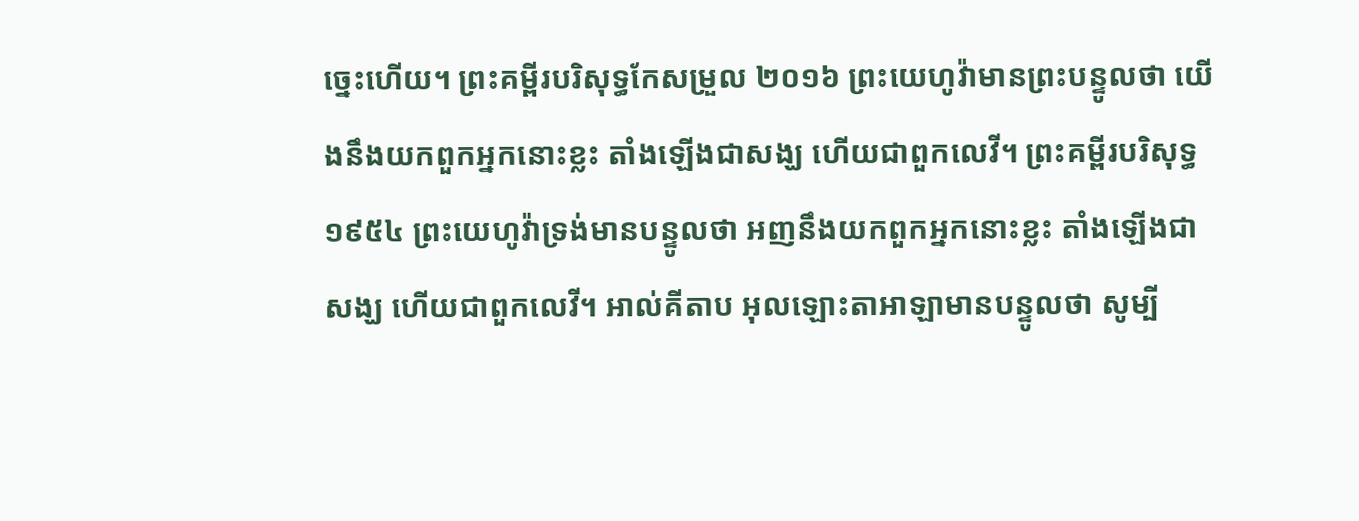ច្នេះហើយ។ ព្រះគម្ពីរបរិសុទ្ធកែសម្រួល ២០១៦ ព្រះយេហូវ៉ាមានព្រះបន្ទូលថា យើងនឹងយកពួកអ្នកនោះខ្លះ តាំងឡើងជាសង្ឃ ហើយជាពួកលេវី។ ព្រះគម្ពីរបរិសុទ្ធ ១៩៥៤ ព្រះយេហូវ៉ាទ្រង់មានបន្ទូលថា អញនឹងយកពួកអ្នកនោះខ្លះ តាំងឡើងជាសង្ឃ ហើយជាពួកលេវី។ អាល់គីតាប អុលឡោះតាអាឡាមានបន្ទូលថា សូម្បី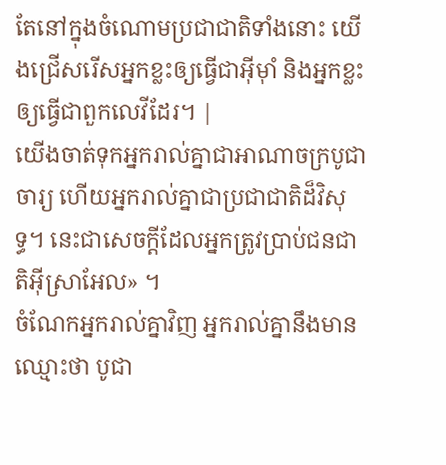តែនៅក្នុងចំណោមប្រជាជាតិទាំងនោះ យើងជ្រើសរើសអ្នកខ្លះឲ្យធ្វើជាអ៊ីមុាំ និងអ្នកខ្លះឲ្យធ្វើជាពួកលេវីដែរ។ |
យើងចាត់ទុកអ្នករាល់គ្នាជាអាណាចក្របូជាចារ្យ ហើយអ្នករាល់គ្នាជាប្រជាជាតិដ៏វិសុទ្ធ។ នេះជាសេចក្ដីដែលអ្នកត្រូវប្រាប់ជនជាតិអ៊ីស្រាអែល» ។
ចំណែកអ្នករាល់គ្នាវិញ អ្នករាល់គ្នានឹងមានឈ្មោះថា បូជា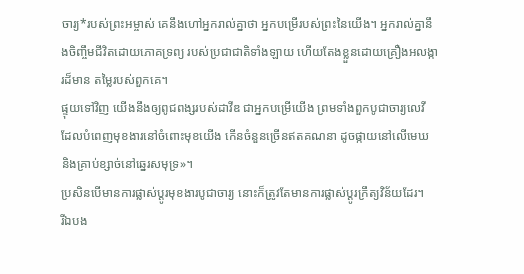ចារ្យ*របស់ព្រះអម្ចាស់ គេនឹងហៅអ្នករាល់គ្នាថា អ្នកបម្រើរបស់ព្រះនៃយើង។ អ្នករាល់គ្នានឹងចិញ្ចឹមជីវិតដោយភោគទ្រព្យ របស់ប្រជាជាតិទាំងឡាយ ហើយតែងខ្លួនដោយគ្រឿងអលង្ការដ៏មាន តម្លៃរបស់ពួកគេ។
ផ្ទុយទៅវិញ យើងនឹងឲ្យពូជពង្សរបស់ដាវីឌ ជាអ្នកបម្រើយើង ព្រមទាំងពួកបូជាចារ្យលេវី ដែលបំពេញមុខងារនៅចំពោះមុខយើង កើនចំនួនច្រើនឥតគណនា ដូចផ្កាយនៅលើមេឃ និងគ្រាប់ខ្សាច់នៅឆ្នេរសមុទ្រ»។
ប្រសិនបើមានការផ្លាស់ប្ដូរមុខងារបូជាចារ្យ នោះក៏ត្រូវតែមានការផ្លាស់ប្ដូរក្រឹត្យវិន័យដែរ។
រីឯបង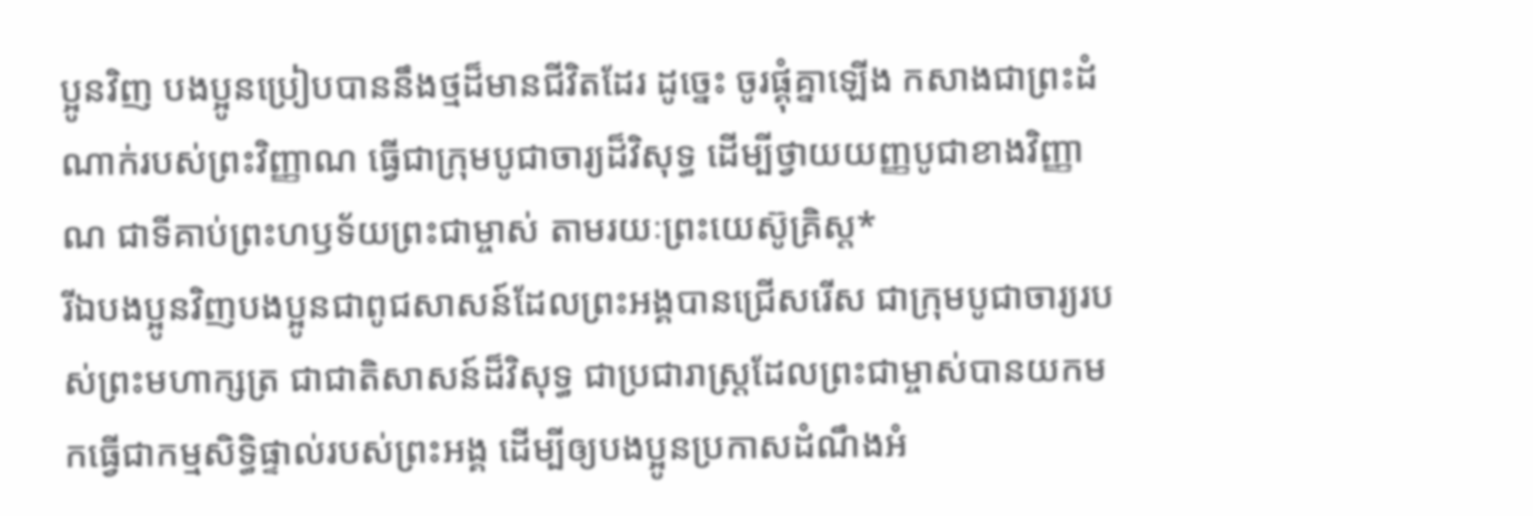ប្អូនវិញ បងប្អូនប្រៀបបាននឹងថ្មដ៏មានជីវិតដែរ ដូច្នេះ ចូរផ្គុំគ្នាឡើង កសាងជាព្រះដំណាក់របស់ព្រះវិញ្ញាណ ធ្វើជាក្រុមបូជាចារ្យដ៏វិសុទ្ធ ដើម្បីថ្វាយយញ្ញបូជាខាងវិញ្ញាណ ជាទីគាប់ព្រះហឫទ័យព្រះជាម្ចាស់ តាមរយៈព្រះយេស៊ូគ្រិស្ត*
រីឯបងប្អូនវិញបងប្អូនជាពូជសាសន៍ដែលព្រះអង្គបានជ្រើសរើស ជាក្រុមបូជាចារ្យរបស់ព្រះមហាក្សត្រ ជាជាតិសាសន៍ដ៏វិសុទ្ធ ជាប្រជារាស្ដ្រដែលព្រះជាម្ចាស់បានយកមកធ្វើជាកម្មសិទ្ធិផ្ទាល់របស់ព្រះអង្គ ដើម្បីឲ្យបងប្អូនប្រកាសដំណឹងអំ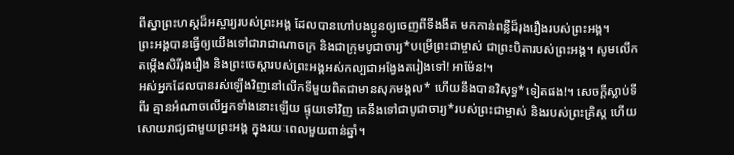ពីស្នាព្រះហស្ដដ៏អស្ចារ្យរបស់ព្រះអង្គ ដែលបានហៅបងប្អូនឲ្យចេញពីទីងងឹត មកកាន់ពន្លឺដ៏រុងរឿងរបស់ព្រះអង្គ។
ព្រះអង្គបានធ្វើឲ្យយើងទៅជារាជាណាចក្រ និងជាក្រុមបូជាចារ្យ*បម្រើព្រះជាម្ចាស់ ជាព្រះបិតារបស់ព្រះអង្គ។ សូមលើកតម្កើងសិរីរុងរឿង និងព្រះចេស្ដារបស់ព្រះអង្គអស់កល្បជាអង្វែងតរៀងទៅ! អាម៉ែន!។
អស់អ្នកដែលបានរស់ឡើងវិញនៅលើកទីមួយពិតជាមានសុភមង្គល* ហើយនឹងបានវិសុទ្ធ*ទៀតផង!។ សេចក្ដីស្លាប់ទីពីរ គ្មានអំណាចលើអ្នកទាំងនោះឡើយ ផ្ទុយទៅវិញ គេនឹងទៅជាបូជាចារ្យ*របស់ព្រះជាម្ចាស់ និងរបស់ព្រះគ្រិស្ត ហើយសោយរាជ្យជាមួយព្រះអង្គ ក្នុងរយៈពេលមួយពាន់ឆ្នាំ។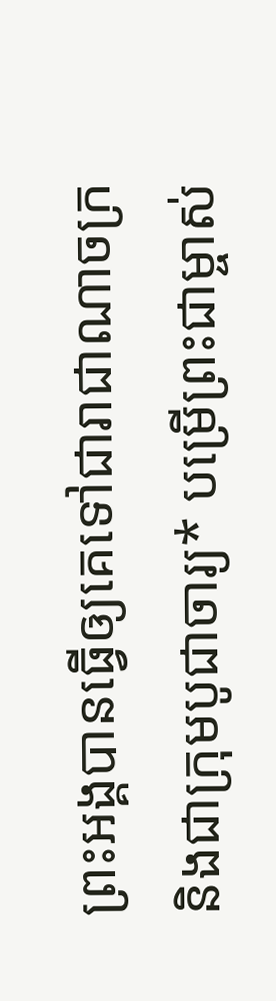ព្រះអង្គបានធ្វើឲ្យគេទៅជារាជាណាចក្រ និងជាក្រុមបូជាចារ្យ* បម្រើព្រះជាម្ចាស់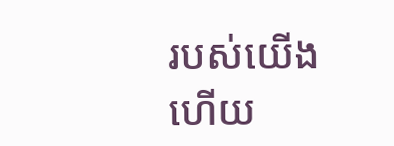របស់យើង ហើយ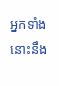អ្នកទាំងនោះនឹង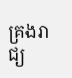គ្រងរាជ្យ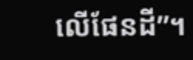លើផែនដី”។